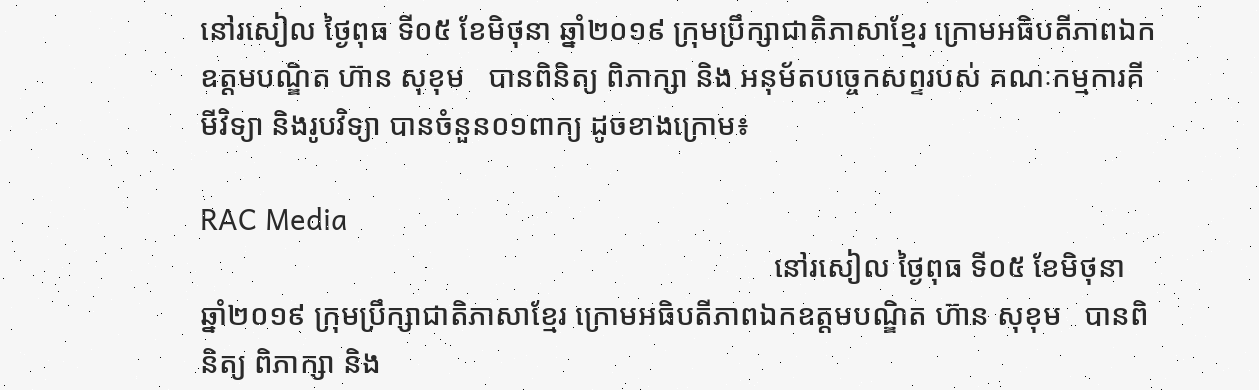នៅរសៀល ថ្ងៃពុធ ទី០៥ ខែមិថុនា ឆ្នាំ២០១៩ ក្រុមប្រឹក្សាជាតិភាសាខ្មែរ ក្រោមអធិបតីភាពឯកឧត្តមបណ្ឌិត ហ៊ាន សុខុម   បានពិនិត្យ ពិភាក្សា និង អនុម័តបច្ចេកសព្ទរបស់ គណៈកម្មការគីមីវិទ្យា និងរូបវិទ្យា បានចំនួន០១ពាក្យ ដូចខាងក្រោម៖

RAC Media
                                                                            នៅរសៀល ថ្ងៃពុធ ទី០៥ ខែមិថុនា ឆ្នាំ២០១៩ ក្រុមប្រឹក្សាជាតិភាសាខ្មែរ ក្រោមអធិបតីភាពឯកឧត្តមបណ្ឌិត ហ៊ាន សុខុម   បានពិនិត្យ ពិភាក្សា និង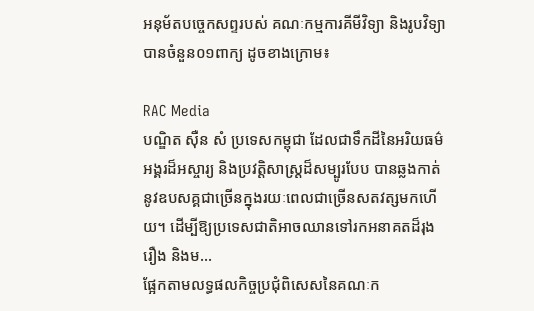អនុម័តបច្ចេកសព្ទរបស់ គណៈកម្មការគីមីវិទ្យា និងរូបវិទ្យា បានចំនួន០១ពាក្យ ដូចខាងក្រោម៖

RAC Media
បណ្ឌិត ស៊ឺន សំ ប្រទេសកម្ពុជា ដែលជាទឹកដីនៃអរិយធម៌អង្គរដ៏អស្ចារ្យ និងប្រវត្តិសាស្ត្រដ៏សម្បូរបែប បានឆ្លងកាត់នូវឧបសគ្គជាច្រើនក្នុងរយៈពេលជាច្រើនសតវត្សមកហើយ។ ដើម្បីឱ្យប្រទេសជាតិអាចឈានទៅរកអនាគតដ៏រុងរឿង និងម...
ផ្អែកតាមលទ្ធផលកិច្ចប្រជុំពិសេសនៃគណៈក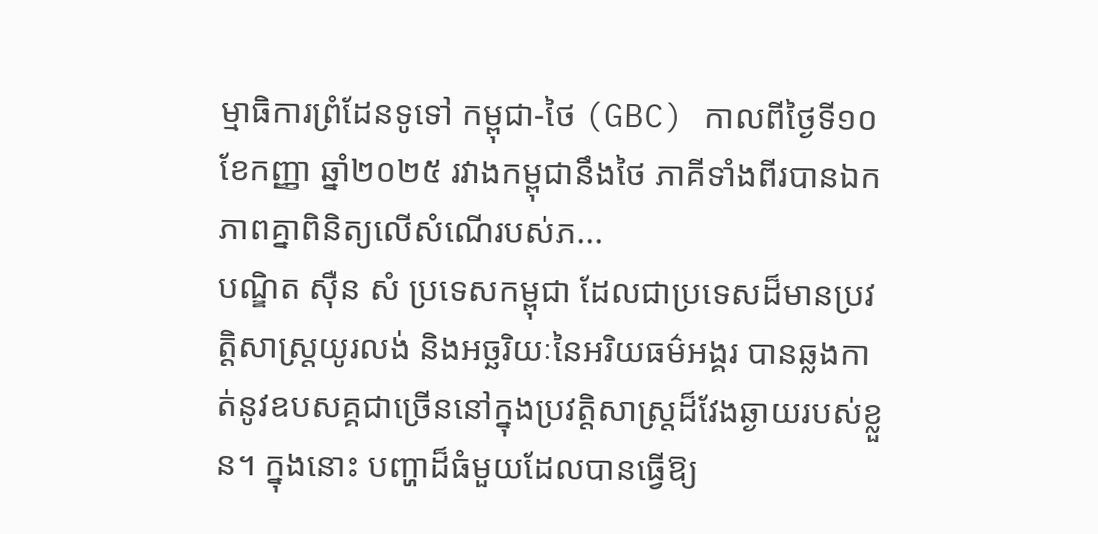ម្មាធិការព្រំដែនទូទៅ កម្ពុជា-ថៃ (GBC) កាលពីថ្ងៃទី១០ ខែកញ្ញា ឆ្នាំ២០២៥ រវាងកម្ពុជានឹងថៃ ភាគីទាំងពីរបានឯកភាពគ្នាពិនិត្យលើសំណើរបស់ភ...
បណ្ឌិត ស៊ឺន សំ ប្រទេសកម្ពុជា ដែលជាប្រទេសដ៏មានប្រវត្តិសាស្ត្រយូរលង់ និងអច្ឆរិយៈនៃអរិយធម៌អង្គរ បានឆ្លងកាត់នូវឧបសគ្គជាច្រើននៅក្នុងប្រវត្តិសាស្ត្រដ៏វែងឆ្ងាយរបស់ខ្លួន។ ក្នុងនោះ បញ្ហាដ៏ធំមួយដែលបានធ្វើឱ្យ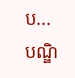ប...
បណ្ឌិ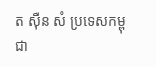ត ស៊ឺន សំ ប្រទេសកម្ពុជា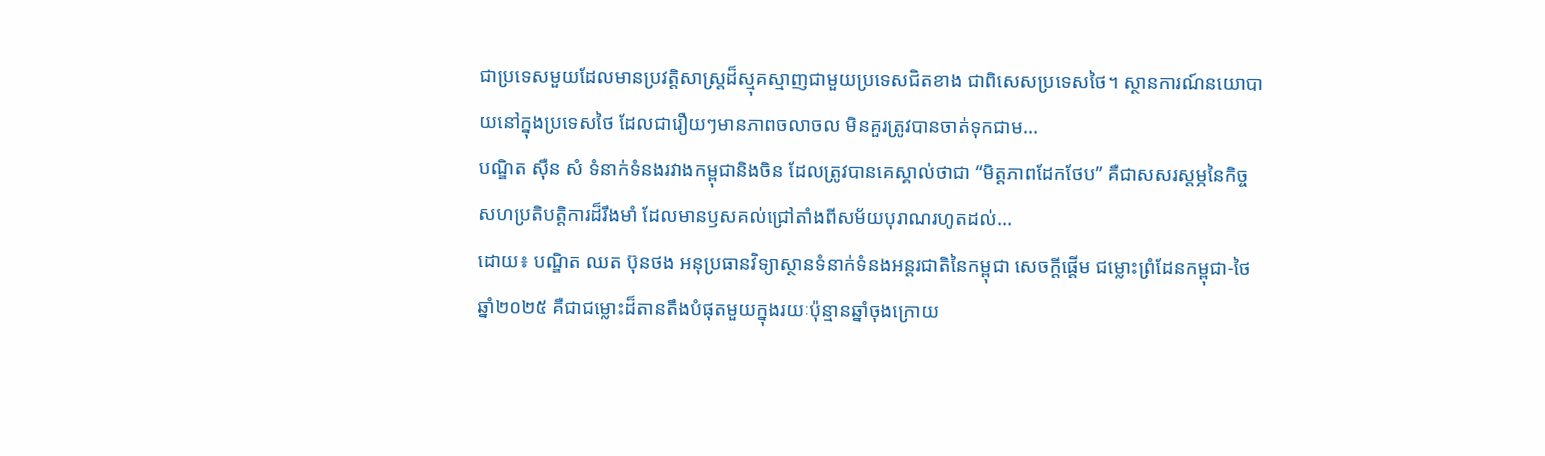ជាប្រទេសមួយដែលមានប្រវត្តិសាស្ត្រដ៏ស្មុគស្មាញជាមួយប្រទេសជិតខាង ជាពិសេសប្រទេសថៃ។ ស្ថានការណ៍នយោបាយនៅក្នុងប្រទេសថៃ ដែលជារឿយៗមានភាពចលាចល មិនគួរត្រូវបានចាត់ទុកជាម...
បណ្ឌិត ស៊ឺន សំ ទំនាក់ទំនងរវាងកម្ពុជានិងចិន ដែលត្រូវបានគេស្គាល់ថាជា “មិត្តភាពដែកថែប” គឺជាសសរស្តម្ភនៃកិច្ចសហប្រតិបត្តិការដ៏រឹងមាំ ដែលមានឫសគល់ជ្រៅតាំងពីសម័យបុរាណរហូតដល់...
ដោយ៖ បណ្ឌិត ឈត ប៊ុនថង អនុប្រធានវិទ្យាស្ថានទំនាក់ទំនងអន្តរជាតិនៃកម្ពុជា សេចក្ដីផ្ដើម ជម្លោះព្រំដែនកម្ពុជា-ថៃឆ្នាំ២០២៥ គឺជាជម្លោះដ៏តានតឹងបំផុតមួយក្នុងរយៈប៉ុន្មានឆ្នាំចុងក្រោយ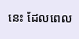នេះ ដែលពេល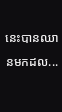នេះបានឈានមកដល...